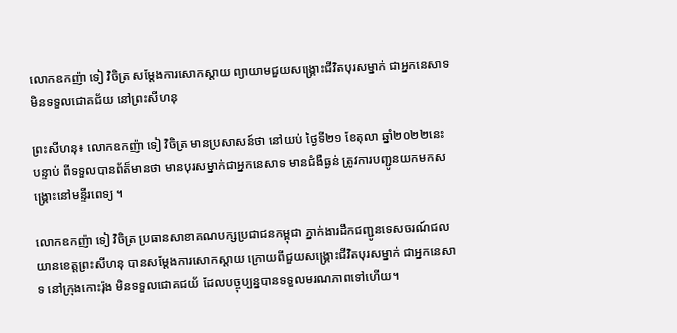លោកឧកញ៉ា ទៀ វិចិត្រ សម្តែងការសោកស្តាយ ព្យាយាមជួយសង្គ្រោះជីវិតបុរសម្នាក់ ជាអ្នកនេសាទ មិនទទួលជោគជ័យ នៅព្រះសីហនុ

ព្រះសីហនុ៖ លោកឧកញ៉ា ទៀ វិចិត្រ មានប្រសាសន៍ថា នៅយប់ ថ្ងៃទី២១ ខែតុលា ឆ្នាំ២០២២នេះ បន្ទាប់ ពីទទួលបានព័ត៏មានថា មានបុរសម្នាក់ជាអ្នកនេសាទ មានជំងឺធ្ងន់ ត្រូវការបញ្ជូនយកមកសង្គ្រោះនៅមន្ទីរពេទ្យ ។

លោកឧកញ៉ា ទៀ វិចិត្រ ប្រធានសាខាគណបក្សប្រជាជនកម្ពុជា ភ្នាក់ងារដឹកជញ្ជូនទេសចរណ៍ជលយានខេត្តព្រះសីហនុ បានសម្តែងការសោកស្តាយ ក្រោយពីជួយសង្គ្រោះជីវិតបុរសម្នាក់ ជាអ្នកនេសាទ នៅក្រុងកោះរ៉ុង មិនទទួលជោគជយ័ ដែលបច្ចុប្បន្នបានទទួលមរណភាពទៅហើយ។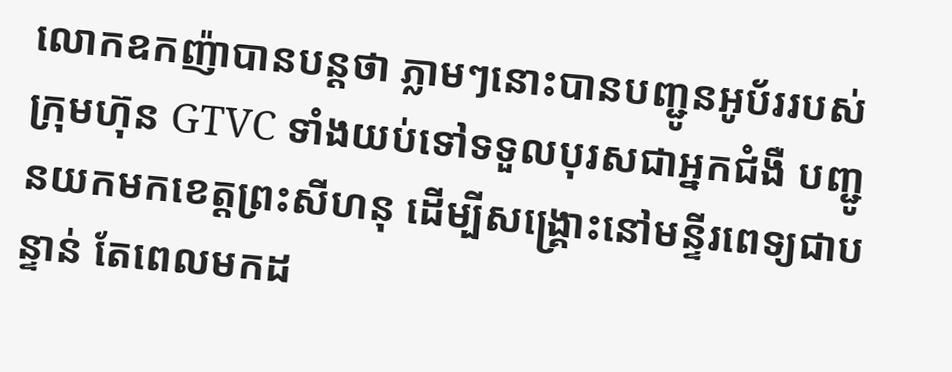លោកឧកញ៉ាបានបន្តថា ភ្លាមៗនោះបានបញ្ជូនអូប័ររបស់ក្រុមហ៊ុន GTVC ទាំងយប់ទៅទទួលបុរសជាអ្នកជំងឺ បញ្ជូនយកមកខេត្តព្រះសីហនុ ដើម្បីសង្គ្រោះនៅមន្ទីរពេទ្យជាបន្ទាន់ តែពេលមកដ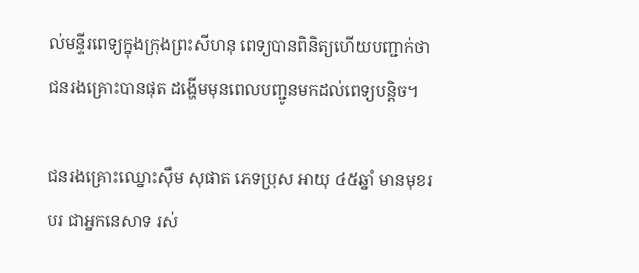ល់មន្ទីរពេទ្យក្នុងក្រុងព្រះសីហនុ ពេទ្យបានពិនិត្យហើយបញ្ជាក់ថា ជនរងគ្រោះបានផុត ដង្ហើមមុនពេលបញ្ជូនមកដល់ពេទ្យបន្តិច។

ជនរងគ្រោះឈ្នោះសុឹម សុផាត ភេទប្រុស អាយុ ៤៥ឆ្នាំ មានមុខរបរ ជាអ្នកនេសាទ រស់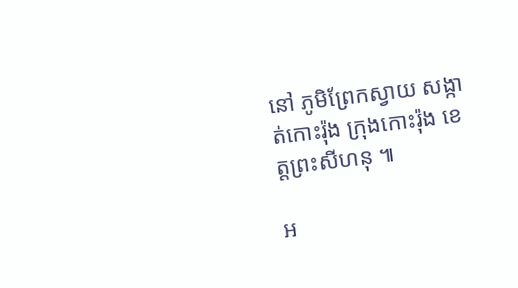នៅ ភូមិព្រែកស្វាយ សង្កាត់កោះរ៉ុង ក្រុងកោះរ៉ុង ខេត្តព្រះសីហនុ ៕

អ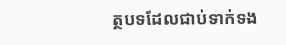ត្ថបទដែលជាប់ទាក់ទង